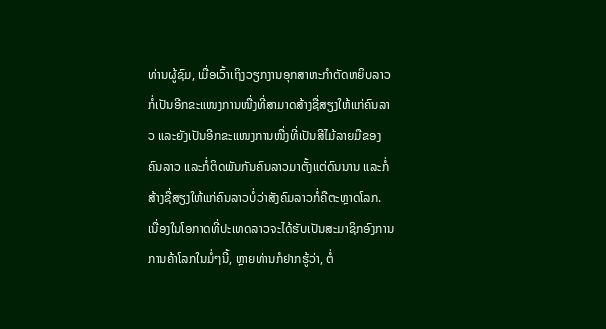ທ່ານຜູ້ຊົມ, ເມື່ອເວົ້າເຖິງວຽກງານອຸກສາຫະກໍາຕັດຫຍິບລາວກໍ່ເປັນອີກຂະແໜງການໜື່ງທີ່ສາມາດສ້າງຊື່ສຽງໃຫ້ແກ່ຄົນລາວ ແລະຍັງເປັນອີກຂະແໜງການໜື່ງທີ່ເປັນສີໄມ້ລາຍມືຂອງຄົນລາວ ແລະກໍ່ຕິດພັນກັນຄົນລາວມາຕັ້ງແຕ່ດົນນານ ແລະກໍ່ສ້າງຊື່ສຽງໃຫ້ແກ່ຄົນລາວບໍ່ວ່າສັງຄົມລາວກໍ່ຄືຕະຫຼາດໂລກ.
ເນື່ອງໃນໂອກາດທີ່ປະເທດລາວຈະໄດ້ຮັບເປັນສະມາຊິກອົງການການຄ້າໂລກໃນມໍ່ໆນີ້, ຫຼາຍທ່ານກໍຢາກຮູ້ວ່າ, ຕໍ່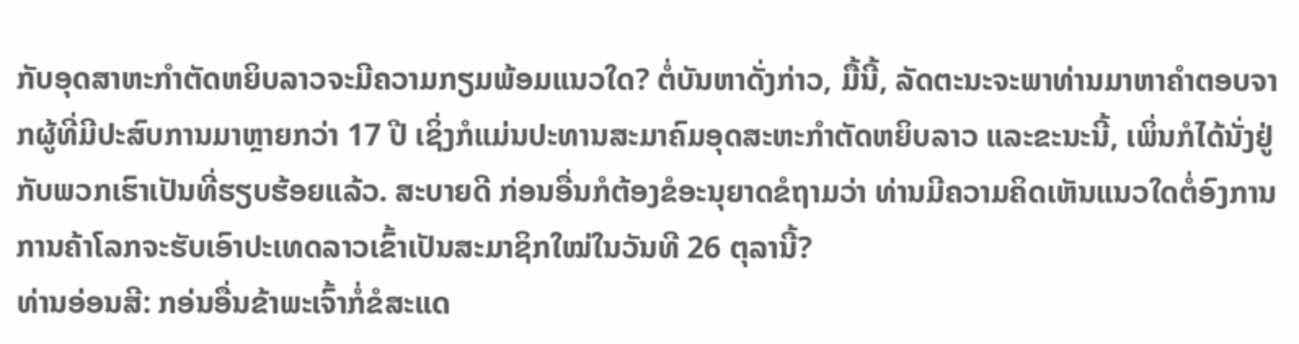ກັບອຸດສາຫະກໍາຕັດຫຍິບລາວຈະມີຄວາມກຽມພ້ອມແນວໃດ? ຕໍ່ບັນຫາດັ່ງກ່າວ, ມື້ນີ້, ລັດຕະນະຈະພາທ່ານມາຫາຄໍາຕອບຈາກຜູ້ທີ່ມີປະສົບການມາຫຼາຍກວ່າ 17 ປີ ເຊິ່ງກໍແມ່ນປະທານສະມາຄົມອຸດສະຫະກໍາຕັດຫຍິບລາວ ແລະຂະນະນີ້, ເພິ່ນກໍໄດ້ນັ່ງຢູ່ກັບພວກເຮົາເປັນທີ່ຮຽບຮ້ອຍແລ້ວ. ສະບາຍດີ ກ່ອນອື່ນກໍຕ້ອງຂໍອະນຸຍາດຂໍຖາມວ່າ ທ່ານມີຄວາມຄິດເຫັນແນວໃດຕໍ່ອົງການການຄ້າໂລກຈະຮັບເອົາປະເທດລາວເຂົ້າເປັນສະມາຊິກໃໝ່ໃນວັນທີ 26 ຕຸລານີ້?
ທ່ານອ່ອນສີ: ກອ່ນອື່ນຂ້າພະເຈົ້າກໍ່ຂໍສະແດ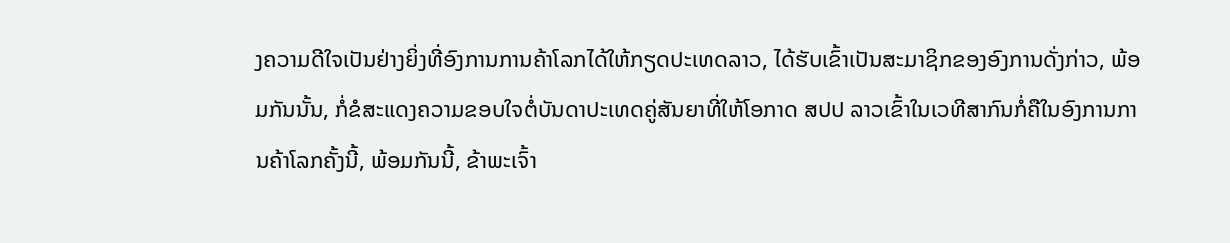ງຄວາມດີໃຈເປັນຢ່າງຍິ່ງທີ່ອົງການການຄ້າໂລກໄດ້ໃຫ້ກຽດປະເທດລາວ, ໄດ້ຮັບເຂົ້າເປັນສະມາຊິກຂອງອົງການດັ່ງກ່າວ, ພ້ອມກັນນັ້ນ, ກໍ່ຂໍສະແດງຄວາມຂອບໃຈຕໍ່ບັນດາປະເທດຄູ່ສັນຍາທີ່ໃຫ້ໂອກາດ ສປປ ລາວເຂົ້າໃນເວທີສາກົນກໍ່ຄືໃນອົງການການຄ້າໂລກຄັ້ງນີ້, ພ້ອມກັນນີ້, ຂ້າພະເຈົ້າ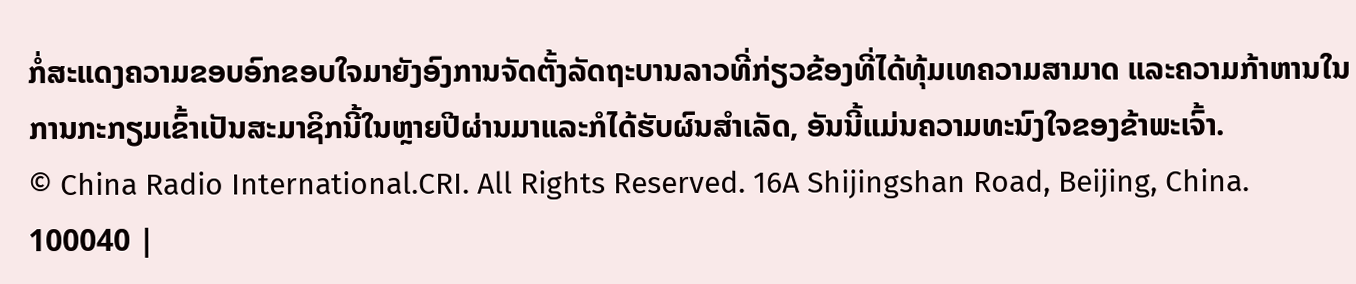ກໍ່ສະແດງຄວາມຂອບອົກຂອບໃຈມາຍັງອົງການຈັດຕັ້ງລັດຖະບານລາວທີ່ກ່ຽວຂ້ອງທີ່ໄດ້ທຸ້ມເທຄວາມສາມາດ ແລະຄວາມກ້າຫານໃນການກະກຽມເຂົ້າເປັນສະມາຊິກນີ້ໃນຫຼາຍປີຜ່ານມາແລະກໍໄດ້ຮັບຜົນສໍາເລັດ, ອັນນີ້ແມ່ນຄວາມທະນົງໃຈຂອງຂ້າພະເຈົ້າ.
© China Radio International.CRI. All Rights Reserved. 16A Shijingshan Road, Beijing, China. 100040 |